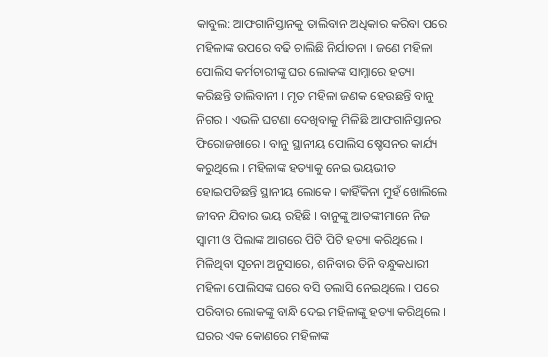କାବୁଲ: ଆଫଗାନିସ୍ତାନକୁ ତାଲିବାନ ଅଧିକାର କରିବା ପରେ ମହିଳାଙ୍କ ଉପରେ ବଢି ଚାଲିଛି ନିର୍ଯାତନା । ଜଣେ ମହିଳା ପୋଲିସ କର୍ମଚାରୀଙ୍କୁ ଘର ଲୋକଙ୍କ ସାମ୍ନାରେ ହତ୍ୟା କରିଛନ୍ତି ତାଲିବାନୀ । ମୃତ ମହିଳା ଜଣକ ହେଉଛନ୍ତି ବାନୁ ନିଗର । ଏଭଳି ଘଟଣା ଦେଖିବାକୁ ମିଳିଛି ଆଫଗାନିସ୍ତାନର ଫିରୋଜଖାରେ । ବାନୁ ସ୍ଥାନୀୟ ପୋଲିସ ଷ୍ଚେସନର କାର୍ଯ୍ୟ କରୁଥିଲେ । ମହିଳାଙ୍କ ହତ୍ୟାକୁ ନେଇ ଭୟଭୀତ ହୋଇପଡିଛନ୍ତି ସ୍ଥାନୀୟ ଲୋକେ । କାହିଁକିନା ମୁହଁ ଖୋଲିଲେ ଜୀବନ ଯିବାର ଭୟ ରହିଛି । ବାନୁଙ୍କୁ ଆତଙ୍କୀମାନେ ନିଜ ସ୍ବାମୀ ଓ ପିଲାଙ୍କ ଆଗରେ ପିଟି ପିଟି ହତ୍ୟା କରିଥିଲେ ।
ମିଳିଥିବା ସୂଚନା ଅନୁସାରେ, ଶନିବାର ତିନି ବନ୍ଧୁକଧାରୀ ମହିଳା ପୋଲିସଙ୍କ ଘରେ ବସି ତଲାସି ନେଇଥିଲେ । ପରେ ପରିବାର ଲୋକଙ୍କୁ ବାନ୍ଧି ଦେଇ ମହିଳାଙ୍କୁ ହତ୍ୟା କରିଥିଲେ । ଘରର ଏକ କୋଣରେ ମହିଳାଙ୍କ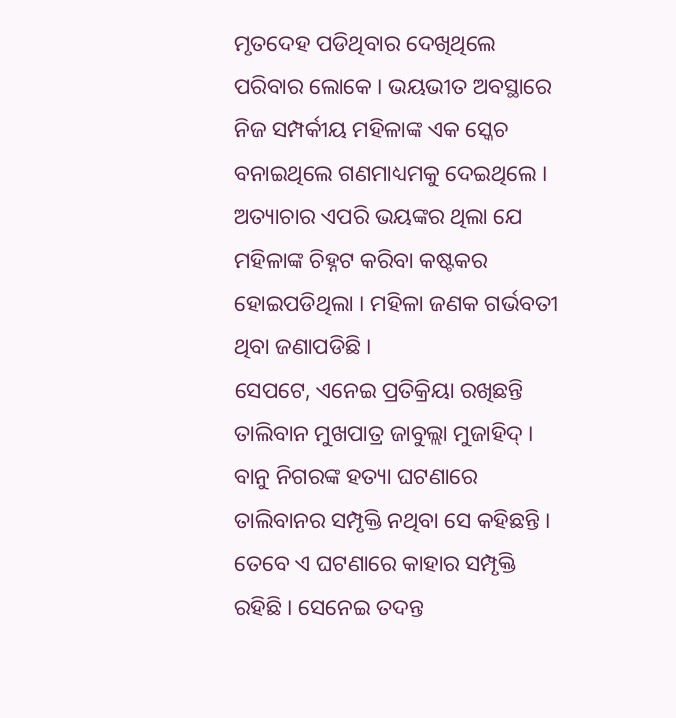ମୃତଦେହ ପଡିଥିବାର ଦେଖିଥିଲେ ପରିବାର ଲୋକେ । ଭୟଭୀତ ଅବସ୍ଥାରେ ନିଜ ସମ୍ପର୍କୀୟ ମହିଳାଙ୍କ ଏକ ସ୍କେଚ ବନାଇଥିଲେ ଗଣମାଧ୍ୟମକୁ ଦେଇଥିଲେ । ଅତ୍ୟାଚାର ଏପରି ଭୟଙ୍କର ଥିଲା ଯେ ମହିଳାଙ୍କ ଚିହ୍ନଟ କରିବା କଷ୍ଟକର ହୋଇପଡିଥିଲା । ମହିଳା ଜଣକ ଗର୍ଭବତୀ ଥିବା ଜଣାପଡିଛି ।
ସେପଟେ, ଏନେଇ ପ୍ରତିକ୍ରିୟା ରଖିଛନ୍ତି ତାଲିବାନ ମୁଖପାତ୍ର ଜାବୁଲ୍ଲା ମୁଜାହିଦ୍ । ବାନୁ ନିଗରଙ୍କ ହତ୍ୟା ଘଟଣାରେ ତାଲିବାନର ସମ୍ପୃକ୍ତି ନଥିବା ସେ କହିଛନ୍ତି । ତେବେ ଏ ଘଟଣାରେ କାହାର ସମ୍ପୃକ୍ତି ରହିଛି । ସେନେଇ ତଦନ୍ତ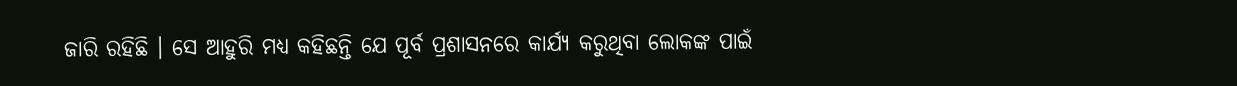ଜାରି ରହିଛି । ସେ ଆହୁରି ମଧ୍ୟ କହିଛନ୍ତି ଯେ ପୂର୍ବ ପ୍ରଶାସନରେ କାର୍ଯ୍ୟ କରୁଥିବା ଲୋକଙ୍କ ପାଇଁ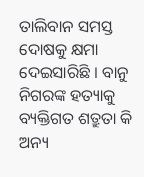ତାଲିବାନ ସମସ୍ତ ଦୋଷକୁ କ୍ଷମା ଦେଇସାରିଛି । ବାନୁ ନିଗରଙ୍କ ହତ୍ୟାକୁ ବ୍ୟକ୍ତିଗତ ଶତ୍ରୁତା କି ଅନ୍ୟ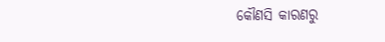କୌଣସି କାରଣରୁ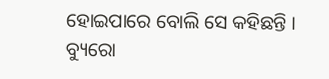ହୋଇପାରେ ବୋଲି ସେ କହିଛନ୍ତି ।
ବ୍ୟୁରୋ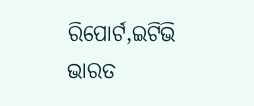ରିପୋର୍ଟ,ଇଟିଭି ଭାରତ